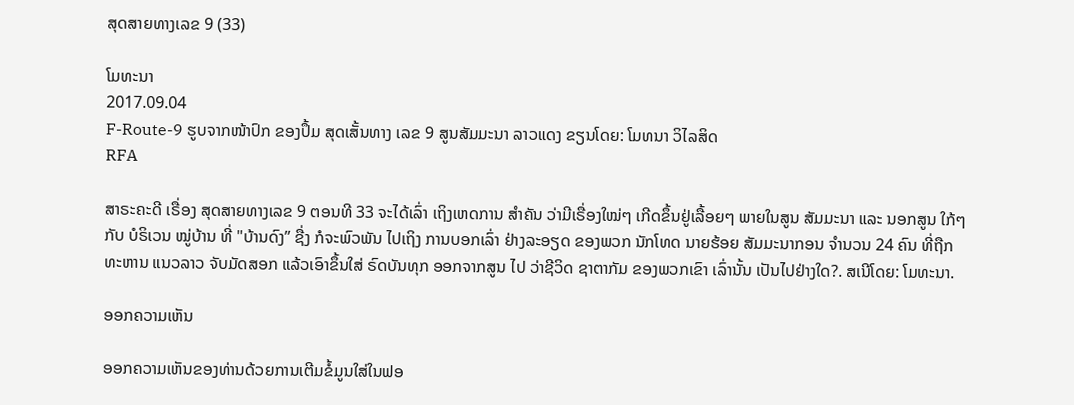ສຸດສາຍທາງເລຂ 9 (33)

ໂມທະນາ
2017.09.04
F-Route-9 ຮູບຈາກໜ້າປົກ ຂອງປຶ້ມ ສຸດເສັ້ນທາງ ເລຂ 9 ສູນສັມມະນາ ລາວແດງ ຂຽນໂດຍ: ໂມທນາ ວິໄລສິດ
RFA

ສາຣະຄະດີ ເຣື່ອງ ສຸດສາຍທາງເລຂ 9 ຕອນທີ 33 ຈະໄດ້ເລົ່າ ເຖິງເຫດການ ສຳຄັນ ວ່າມີເຣື່ອງໃໝ່ໆ ເກີດຂຶ້ນຢູ່ເລື້ອຍໆ ພາຍໃນສູນ ສັມມະນາ ແລະ ນອກສູນ ໃກ້ໆກັບ ບໍຣິເວນ ໝູ່ບ້ານ ທີ່ "ບ້ານດົງ” ຊື່ງ ກໍຈະພົວພັນ ໄປເຖິງ ການບອກເລົ່າ ຢ່າງລະອຽດ ຂອງພວກ ນັກໂທດ ນາຍຮ້ອຍ ສັມມະນາກອນ ຈຳນວນ 24 ຄົນ ທີ່ຖືກທະຫານ ແນວລາວ ຈັບມັດສອກ ແລ້ວເອົາຂຶ້ນໃສ່ ຣົດບັນທຸກ ອອກຈາກສູນ ໄປ ວ່າຊີວິດ ຊາຕາກັມ ຂອງພວກເຂົາ ເລົ່ານັ້ນ ເປັນໄປຢ່າງໃດ?. ສເນີໂດຍ: ໂມທະນາ.

ອອກຄວາມເຫັນ

ອອກຄວາມເຫັນຂອງທ່ານດ້ວຍການເຕີມຂໍ້ມູນໃສ່ໃນຟອ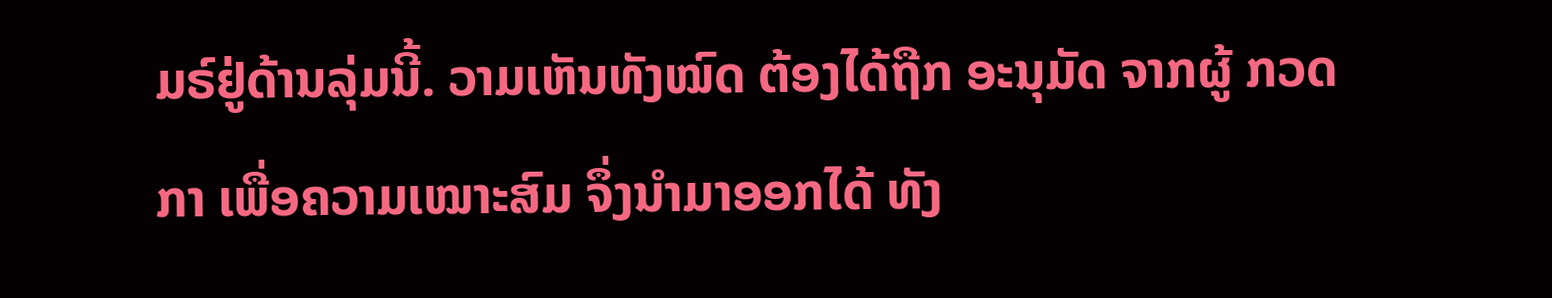ມຣ໌ຢູ່ດ້ານລຸ່ມນີ້. ວາມເຫັນທັງໝົດ ຕ້ອງໄດ້ຖືກ ອະນຸມັດ ຈາກຜູ້ ກວດກາ ເພື່ອຄວາມເໝາະສົມ ຈຶ່ງນໍາມາອອກໄດ້ ທັງ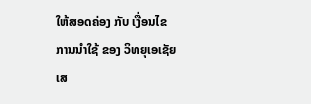ໃຫ້ສອດຄ່ອງ ກັບ ເງື່ອນໄຂ ການນຳໃຊ້ ຂອງ ວິທຍຸເອເຊັຍເສ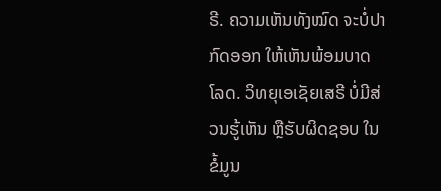ຣີ. ຄວາມເຫັນທັງໝົດ ຈະບໍ່ປາກົດອອກ ໃຫ້ເຫັນພ້ອມບາດໂລດ. ວິທຍຸເອເຊັຍເສຣີ ບໍ່ມີສ່ວນຮູ້ເຫັນ ຫຼືຮັບຜິດຊອບ ໃນຂໍ້ມູນ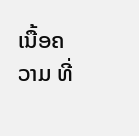ເນື້ອຄວາມ ທີ່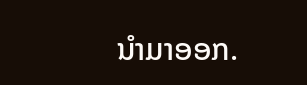ນໍາມາອອກ.